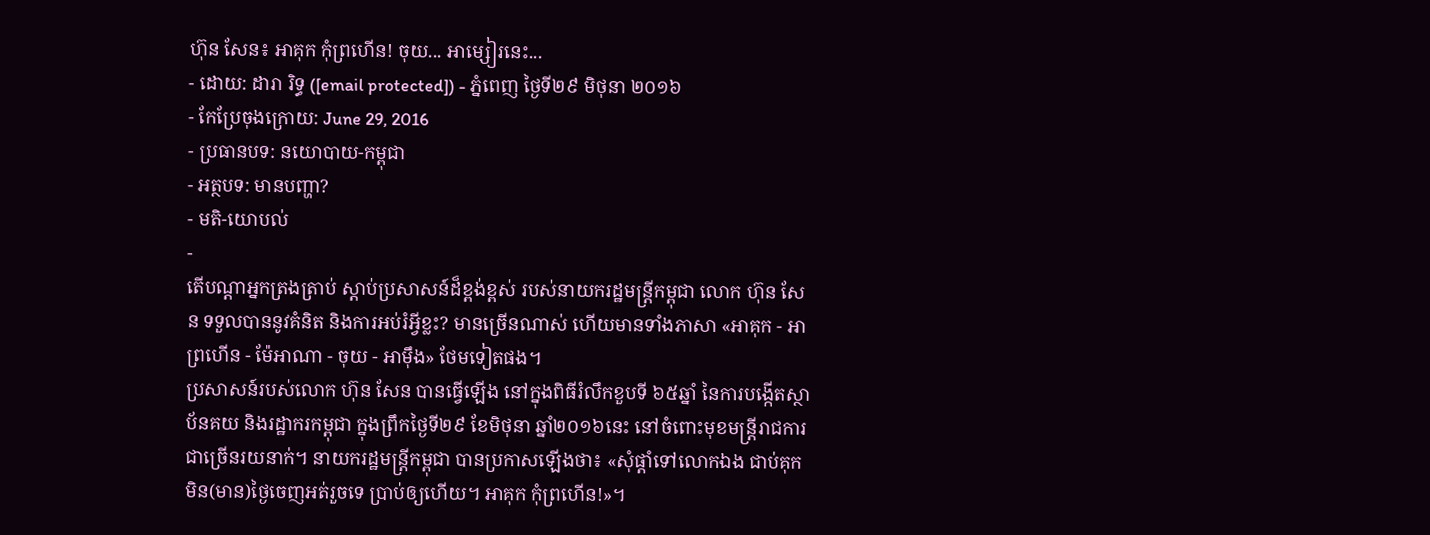ហ៊ុន សែន៖ អាគុក កុំព្រហើន! ចុយ... អាម្សៀរនេះ...
- ដោយ: ដារា រិទ្ធ ([email protected]) - ភ្នំពេញ ថ្ងៃទី២៩ មិថុនា ២០១៦
- កែប្រែចុងក្រោយ: June 29, 2016
- ប្រធានបទ: នយោបាយ-កម្ពុជា
- អត្ថបទ: មានបញ្ហា?
- មតិ-យោបល់
-
តើបណ្ដាអ្នកត្រងត្រាប់ ស្ដាប់ប្រសាសន៍ដ៏ខ្ពង់ខ្ពស់ របស់នាយករដ្ឋមន្ត្រីកម្ពុជា លោក ហ៊ុន សែន ទទួលបាននូវគំនិត និងការអប់រំអ្វីខ្លះ? មានច្រើនណាស់ ហើយមានទាំងភាសា «អាគុក - អាព្រហើន - ម៉ែអាណា - ចុយ - អាម៉ឹង» ថែមទៀតផង។
ប្រសាសន៍របស់លោក ហ៊ុន សែន បានធ្វើឡើង នៅក្នុងពិធីរំលឹកខួបទី ៦៥ឆ្នាំ នៃការបង្កើតស្ថាប័នគយ និងរដ្ឋាករកម្ពុជា ក្នុងព្រឹកថ្ងៃទី២៩ ខែមិថុនា ឆ្នាំ២០១៦នេះ នៅចំពោះមុខមន្ត្រីរាជការ ជាច្រើនរយនាក់។ នាយករដ្ឋមន្ត្រីកម្ពុជា បានប្រកាសឡើងថា៖ «សុំផ្ដាំទៅលោកឯង ជាប់គុក មិន(មាន)ថ្ងៃចេញអត់រួចទេ ប្រាប់ឲ្យហើយ។ អាគុក កុំព្រហើន!»។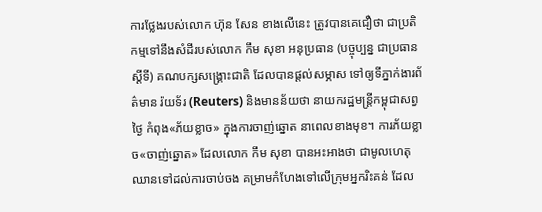ការថ្លែងរបស់លោក ហ៊ុន សែន ខាងលើនេះ ត្រូវបានគេជឿថា ជាប្រតិកម្មទៅនឹងសំដីរបស់លោក កឹម សុខា អនុប្រធាន (បច្ចុប្បន្ន ជាប្រធានស្ដីទី) គណបក្សសង្គ្រោះជាតិ ដែលបានផ្ដល់សម្ភាស ទៅឲ្យទីភ្នាក់ងារព័ត៌មាន រ៉យទ័រ (Reuters) និងមានន័យថា នាយករដ្ឋមន្ត្រីកម្ពុជាសព្វថ្ងៃ កំពុង«ភ័យខ្លាច» ក្នុងការចាញ់ឆ្នោត នាពេលខាងមុខ។ ការភ័យខ្លាច«ចាញ់ឆ្នោត» ដែលលោក កឹម សុខា បានអះអាងថា ជាមូលហេតុឈានទៅដល់ការចាប់ចង គម្រាមកំហែងទៅលើក្រុមអ្នករិះគន់ ដែល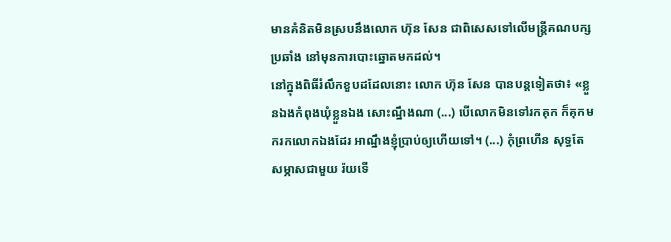មានគំនិតមិនស្របនឹងលោក ហ៊ុន សែន ជាពិសេសទៅលើមន្ត្រីគណបក្សប្រឆាំង នៅមុនការបោះឆ្នោតមកដល់។
នៅក្នុងពិធីរំលឹកខួបដដែលនោះ លោក ហ៊ុន សែន បានបន្តទៀតថា៖ «ខ្លួនឯងកំពុងឃុំខ្លួនឯង សោះណ្នឹងណា (...) បើលោកមិនទៅរកគុក ក៏គុកមករកលោកឯងដែរ អាណ្នឹងខ្ញុំប្រាប់ឲ្យហើយទៅ។ (...) កំុព្រហើន សុទ្ធតែសម្ភាសជាមួយ រ៉យទើ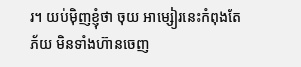រ។ យប់ម៉ិញខ្ញុំថា ចុយ អាម្សៀរនេះកំពុងតែភ័យ មិនទាំងហ៊ានចេញ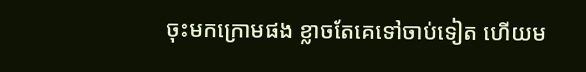ចុះមកក្រោមផង ខ្លាចតែគេទៅចាប់ទៀត ហើយម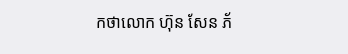កថាលោក ហ៊ុន សែន ភ័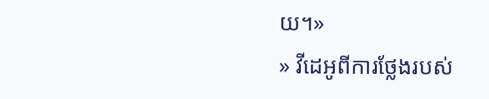យ។»
» វីដេអូពីការថ្លែងរបស់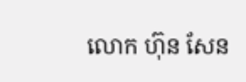លោក ហ៊ុន សែន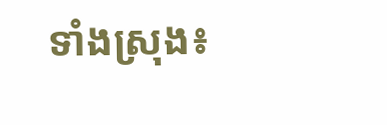ទាំងស្រុង៖